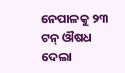ନେପାଳକୁ ୨୩ ଟନ୍ ଔଷଧ ଦେଲା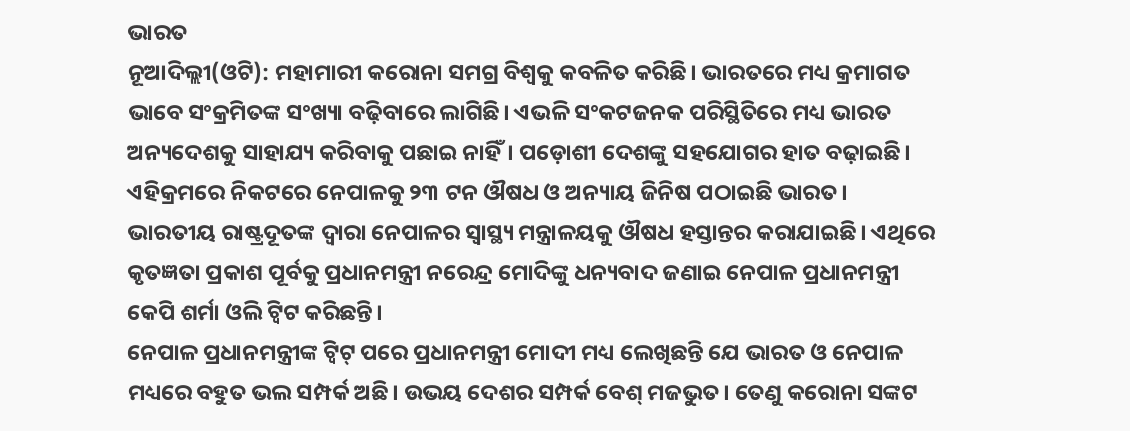ଭାରତ
ନୂଆଦିଲ୍ଲୀ(ଓଟି): ମହାମାରୀ କରୋନା ସମଗ୍ର ବିଶ୍ଵକୁ କବଳିତ କରିଛି। ଭାରତରେ ମଧ୍ୟ କ୍ରମାଗତ ଭାବେ ସଂକ୍ରମିତଙ୍କ ସଂଖ୍ୟା ବଢ଼ିବାରେ ଲାଗିଛି। ଏଭଳି ସଂକଟଜନକ ପରିସ୍ଥିତିରେ ମଧ୍ୟ ଭାରତ ଅନ୍ୟଦେଶକୁ ସାହାଯ୍ୟ କରିବାକୁ ପଛାଇ ନାହିଁ। ପଡ଼ୋଶୀ ଦେଶଙ୍କୁ ସହଯୋଗର ହାତ ବଢ଼ାଇଛି। ଏହିକ୍ରମରେ ନିକଟରେ ନେପାଳକୁ ୨୩ ଟନ ଔଷଧ ଓ ଅନ୍ୟାୟ ଜିନିଷ ପଠାଇଛି ଭାରତ। ଭାରତୀୟ ରାଷ୍ଟ୍ରଦୂତଙ୍କ ଦ୍ୱାରା ନେପାଳର ସ୍ୱାସ୍ଥ୍ୟ ମନ୍ତ୍ରାଳୟକୁ ଔଷଧ ହସ୍ତାନ୍ତର କରାଯାଇଛି। ଏଥିରେ କୃତଜ୍ଞତା ପ୍ରକାଶ ପୂର୍ବକୁ ପ୍ରଧାନମନ୍ତ୍ରୀ ନରେନ୍ଦ୍ର ମୋଦିଙ୍କୁ ଧନ୍ୟବାଦ ଜଣାଇ ନେପାଳ ପ୍ରଧାନମନ୍ତ୍ରୀ କେପି ଶର୍ମା ଓଲି ଟ୍ୱିଟ କରିଛନ୍ତି।
ନେପାଳ ପ୍ରଧାନମନ୍ତ୍ରୀଙ୍କ ଟ୍ୱିଟ୍ ପରେ ପ୍ରଧାନମନ୍ତ୍ରୀ ମୋଦୀ ମଧ୍ୟ ଲେଖିଛନ୍ତି ଯେ ଭାରତ ଓ ନେପାଳ ମଧ୍ୟରେ ବହୁତ ଭଲ ସମ୍ପର୍କ ଅଛି। ଉଭୟ ଦେଶର ସମ୍ପର୍କ ବେଶ୍ ମଜଭୁତ। ତେଣୁ କରୋନା ସଙ୍କଟ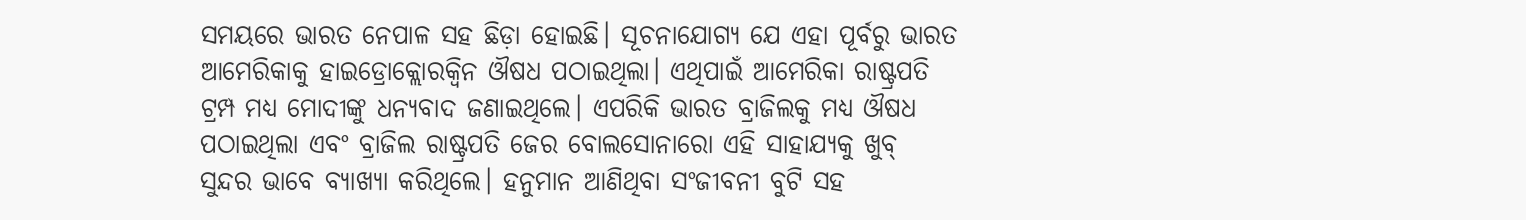ସମୟରେ ଭାରତ ନେପାଳ ସହ ଛିଡ଼ା ହୋଇଛି। ସୂଚନାଯୋଗ୍ୟ ଯେ ଏହା ପୂର୍ବରୁ ଭାରତ ଆମେରିକାକୁ ହାଇଡ୍ରୋକ୍ଲୋରକ୍ୱିନ ଔଷଧ ପଠାଇଥିଲା। ଏଥିପାଇଁ ଆମେରିକା ରାଷ୍ଟ୍ରପତି ଟ୍ରମ୍ପ ମଧ୍ୟ ମୋଦୀଙ୍କୁ ଧନ୍ୟବାଦ ଜଣାଇଥିଲେ। ଏପରିକି ଭାରତ ବ୍ରାଜିଲକୁ ମଧ୍ୟ ଔଷଧ ପଠାଇଥିଲା ଏବଂ ବ୍ରାଜିଲ ରାଷ୍ଟ୍ରପତି ଜେର ବୋଲସୋନାରୋ ଏହି ସାହାଯ୍ୟକୁ ଖୁବ୍ ସୁନ୍ଦର ଭାବେ ବ୍ୟାଖ୍ୟା କରିଥିଲେ। ହନୁମାନ ଆଣିଥିବା ସଂଜୀବନୀ ବୁଟି ସହ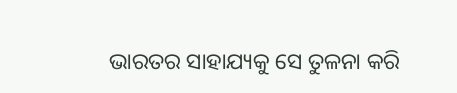ଭାରତର ସାହାଯ୍ୟକୁ ସେ ତୁଳନା କରି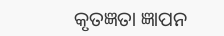କୃତଜ୍ଞତା ଜ୍ଞାପନ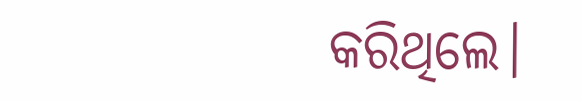କରିଥିଲେ।